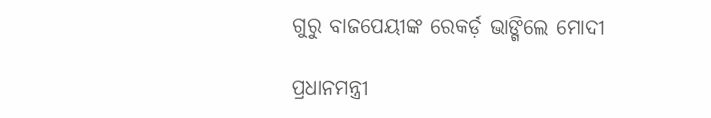ଗୁରୁ ବାଜପେୟୀଙ୍କ ରେକର୍ଡ଼ ଭାଙ୍ଗିଲେ ମୋଦୀ

ପ୍ରଧାନମନ୍ତ୍ରୀ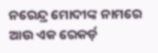ନରେନ୍ଦ୍ର ମୋଦୀଙ୍କ ନାମରେ ଆଉ ଏକ ରେକର୍ଡ଼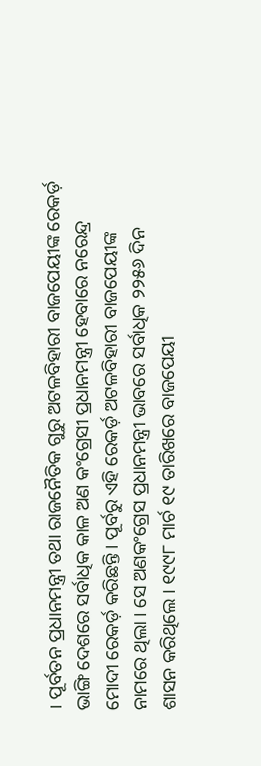। ପୂର୍ବତନ ପ୍ରଧାନମନ୍ତ୍ରୀ ତଥା ରାଜନୈତିକ ଗୁରୁ ଅଟଳବିହାରୀ ବାଜପେୟୀଙ୍କ ରେକର୍ଡ଼ ଭାଙ୍ଗି ଦେଶରେ ସର୍ବାଧିକ କାଳ ଅଣ କଂଗ୍ରେସୀ ପ୍ରଧାନମନ୍ତ୍ରୀ ହେବାରେ ନରେନ୍ଦ୍ର ମୋଦୀ ରେକର୍ଡ଼ କରିଛନ୍ତି । ପୂର୍ବରୁ ଏହି ରେକର୍ଡ଼ ଅଟଳବିହାରୀ ବାଜପେୟୀଙ୍କ ନାମରେ ଥିଲା । ସେ ଅଣକଂଗ୍ରେସ ପ୍ରଧାନମନ୍ତ୍ରୀ ଭାବରେ ସର୍ବାଧିକ ୨୨୫୬ ଦିନ ଶାସନ କରିଥିଲେ । ୧୯୯୮ ମାର୍ଚ ୧୯ ତାରିଖରେ ବାଜପେୟୀ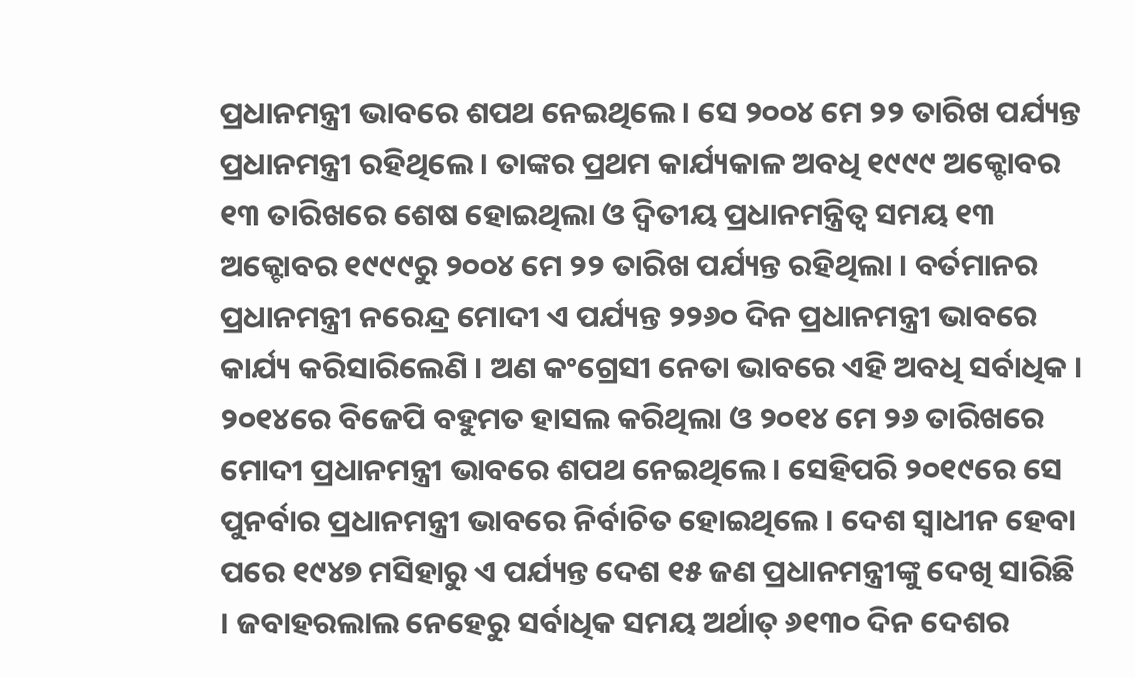ପ୍ରଧାନମନ୍ତ୍ରୀ ଭାବରେ ଶପଥ ନେଇଥିଲେ । ସେ ୨୦୦୪ ମେ ୨୨ ତାରିଖ ପର୍ଯ୍ୟନ୍ତ ପ୍ରଧାନମନ୍ତ୍ରୀ ରହିଥିଲେ । ତାଙ୍କର ପ୍ରଥମ କାର୍ଯ୍ୟକାଳ ଅବଧି ୧୯୯୯ ଅକ୍ଟୋବର ୧୩ ତାରିଖରେ ଶେଷ ହୋଇଥିଲା ଓ ଦ୍ବିତୀୟ ପ୍ରଧାନମନ୍ତ୍ରିତ୍ଵ ସମୟ ୧୩ ଅକ୍ଟୋବର ୧୯୯୯ରୁ ୨୦୦୪ ମେ ୨୨ ତାରିଖ ପର୍ଯ୍ୟନ୍ତ ରହିଥିଲା । ବର୍ତମାନର ପ୍ରଧାନମନ୍ତ୍ରୀ ନରେନ୍ଦ୍ର ମୋଦୀ ଏ ପର୍ଯ୍ୟନ୍ତ ୨୨୬୦ ଦିନ ପ୍ରଧାନମନ୍ତ୍ରୀ ଭାବରେ କାର୍ଯ୍ୟ କରିସାରିଲେଣି । ଅଣ କଂଗ୍ରେସୀ ନେତା ଭାବରେ ଏହି ଅବଧି ସର୍ବାଧିକ । ୨୦୧୪ରେ ବିଜେପି ବହୁମତ ହାସଲ କରିଥିଲା ଓ ୨୦୧୪ ମେ ୨୬ ତାରିଖରେ ମୋଦୀ ପ୍ରଧାନମନ୍ତ୍ରୀ ଭାବରେ ଶପଥ ନେଇଥିଲେ । ସେହିପରି ୨୦୧୯ରେ ସେ ପୁନର୍ବାର ପ୍ରଧାନମନ୍ତ୍ରୀ ଭାବରେ ନିର୍ବାଚିତ ହୋଇଥିଲେ । ଦେଶ ସ୍ବାଧୀନ ହେବା ପରେ ୧୯୪୭ ମସିହାରୁ ଏ ପର୍ଯ୍ୟନ୍ତ ଦେଶ ୧୫ ଜଣ ପ୍ରଧାନମନ୍ତ୍ରୀଙ୍କୁ ଦେଖି ସାରିଛି । ଜବାହରଲାଲ ନେହେରୁ ସର୍ବାଧିକ ସମୟ ଅର୍ଥାତ୍ ୬୧୩୦ ଦିନ ଦେଶର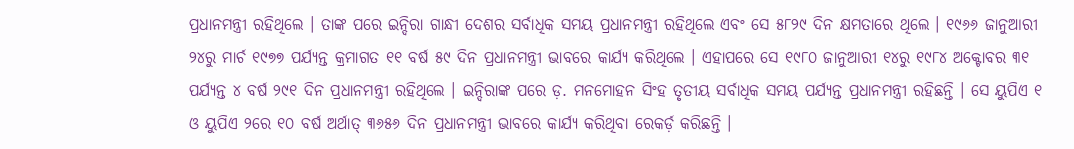ପ୍ରଧାନମନ୍ତ୍ରୀ ରହିଥିଲେ । ତାଙ୍କ ପରେ ଇନ୍ଦିରା ଗାନ୍ଧୀ ଦେଶର ସର୍ବାଧିକ ସମୟ ପ୍ରଧାନମନ୍ତ୍ରୀ ରହିଥିଲେ ଏବଂ ସେ ୫୮୨୯ ଦିନ କ୍ଷମତାରେ ଥିଲେ । ୧୯୬୬ ଜାନୁଆରୀ ୨୪ରୁ ମାର୍ଚ ୧୯୭୭ ପର୍ଯ୍ୟନ୍ତ କ୍ରମାଗତ ୧୧ ବର୍ଷ ୫୯ ଦିନ ପ୍ରଧାନମନ୍ତ୍ରୀ ଭାବରେ କାର୍ଯ୍ୟ କରିଥିଲେ । ଏହାପରେ ସେ ୧୯୮୦ ଜାନୁଆରୀ ୧୪ରୁ ୧୯୮୪ ଅକ୍ଟୋବର ୩୧ ପର୍ଯ୍ୟନ୍ତ ୪ ବର୍ଷ ୨୯୧ ଦିନ ପ୍ରଧାନମନ୍ତ୍ରୀ ରହିଥିଲେ । ଇନ୍ଦିରାଙ୍କ ପରେ ଡ଼. ମନମୋହନ ସିଂହ ତୃତୀୟ ସର୍ବାଧିକ ସମୟ ପର୍ଯ୍ୟନ୍ତ ପ୍ରଧାନମନ୍ତ୍ରୀ ରହିଛନ୍ତି । ସେ ୟୁପିଏ ୧ ଓ ୟୁପିଏ ୨ରେ ୧୦ ବର୍ଷ ଅର୍ଥାତ୍ ୩୬୫୬ ଦିନ ପ୍ରଧାନମନ୍ତ୍ରୀ ଭାବରେ କାର୍ଯ୍ୟ କରିଥିବା ରେକର୍ଡ଼ କରିଛନ୍ତି ।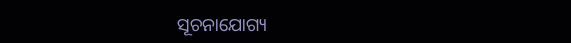ସୂଚନାଯୋଗ୍ୟ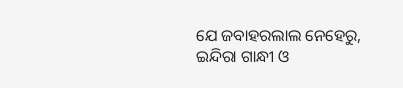ଯେ ଜବାହରଲାଲ ନେହେରୁ, ଇନ୍ଦିରା ଗାନ୍ଧୀ ଓ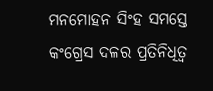ମନମୋହନ ସିଂହ ସମସ୍ତେ କଂଗ୍ରେସ ଦଳର ପ୍ରତିନିଧିତ୍ଵ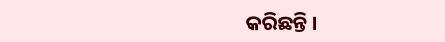କରିଛନ୍ତି ।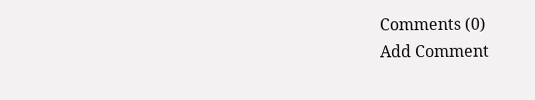Comments (0)
Add Comment